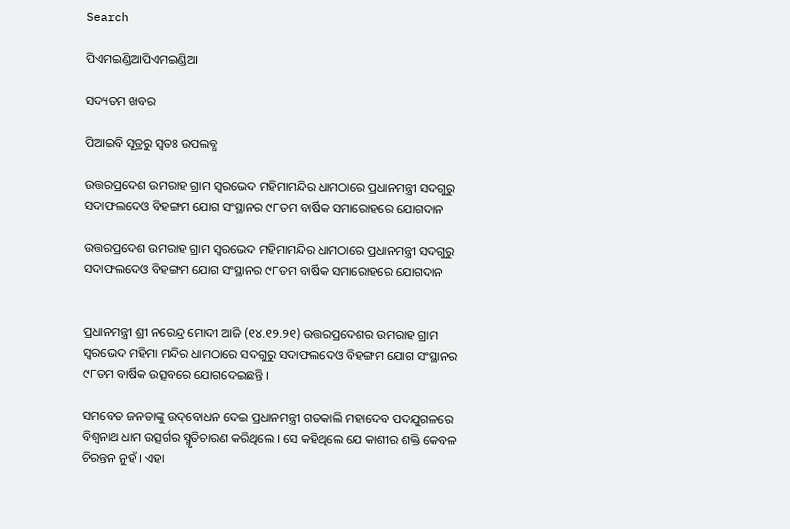Search

ପିଏମଇଣ୍ଡିଆପିଏମଇଣ୍ଡିଆ

ସଦ୍ୟତମ ଖବର

ପିଆଇବି ସୂତ୍ରରୁ ସ୍ବତଃ ଉପଲବ୍ଧ

ଉତ୍ତରପ୍ରଦେଶ ଉମରାହ ଗ୍ରାମ ସ୍ୱରଭେଦ ମହିମାମନ୍ଦିର ଧାମଠାରେ ପ୍ରଧାନମନ୍ତ୍ରୀ ସଦଗୁରୁ ସଦାଫଲଦେଓ ବିହଙ୍ଗମ ଯୋଗ ସଂସ୍ଥାନର ୯୮ତମ ବାର୍ଷିକ ସମାରୋହରେ ଯୋଗଦାନ

ଉତ୍ତରପ୍ରଦେଶ ଉମରାହ ଗ୍ରାମ ସ୍ୱରଭେଦ ମହିମାମନ୍ଦିର ଧାମଠାରେ ପ୍ରଧାନମନ୍ତ୍ରୀ ସଦଗୁରୁ ସଦାଫଲଦେଓ ବିହଙ୍ଗମ ଯୋଗ ସଂସ୍ଥାନର ୯୮ତମ ବାର୍ଷିକ ସମାରୋହରେ ଯୋଗଦାନ


ପ୍ରଧାନମନ୍ତ୍ରୀ ଶ୍ରୀ ନରେନ୍ଦ୍ର ମୋଦୀ ଆଜି (୧୪.୧୨.୨୧) ଉତ୍ତରପ୍ରଦେଶର ଉମରାହ ଗ୍ରାମ ସ୍ୱରଭେଦ ମହିମା ମନ୍ଦିର ଧାମଠାରେ ସଦଗୁରୁ ସଦାଫଲଦେଓ ବିହଙ୍ଗମ ଯୋଗ ସଂସ୍ଥାନର ୯୮ତମ ବାର୍ଷିକ ଉତ୍ସବରେ ଯୋଗଦେଇଛନ୍ତି ।

ସମବେତ ଜନତାଙ୍କୁ ଉଦ୍‌ବୋଧନ ଦେଇ ପ୍ରଧାନମନ୍ତ୍ରୀ ଗତକାଲି ମହାଦେବ ପଦଯୁଗଳରେ ବିଶ୍ୱନାଥ ଧାମ ଉତ୍ସର୍ଗର ସ୍ମୃତିଚାରଣ କରିଥିଲେ । ସେ କହିଥିଲେ ଯେ କାଶୀର ଶକ୍ତି କେବଳ ଚିରନ୍ତନ ନୁହଁ । ଏହା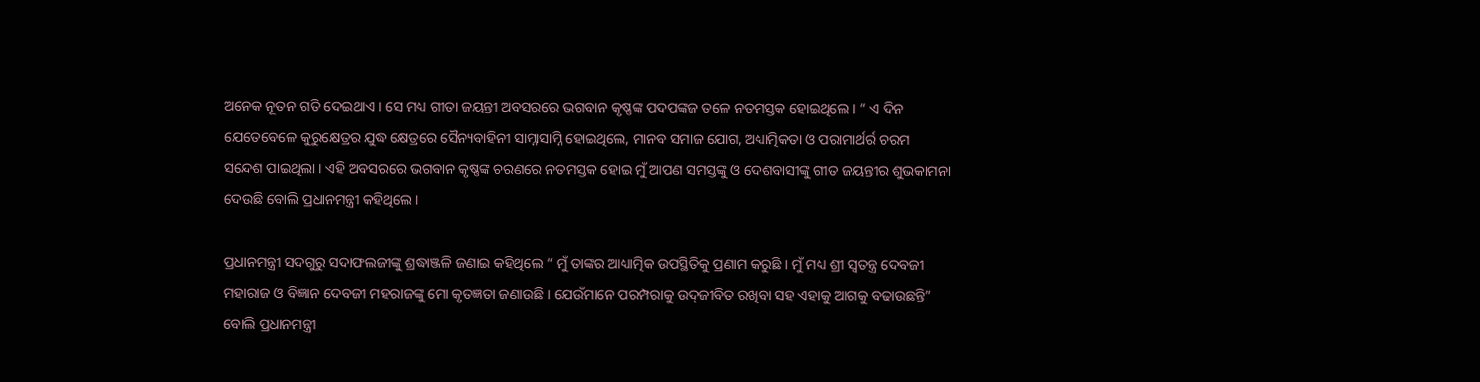ଅନେକ ନୂତନ ଗତି ଦେଇଥାଏ । ସେ ମଧ୍ୟ ଗୀତା ଜୟନ୍ତୀ ଅବସରରେ ଭଗବାନ କୃଷ୍ଣଙ୍କ ପଦପଙ୍କଜ ତଳେ ନତମସ୍ତକ ହୋଇଥିଲେ । “ ଏ ଦିନ ଯେତେବେଳେ କୁରୁକ୍ଷେତ୍ରର ଯୁଦ୍ଧ କ୍ଷେତ୍ରରେ ସୈନ୍ୟବାହିନୀ ସାମ୍ନାସାମ୍ନି ହୋଇଥିଲେ, ମାନବ ସମାଜ ଯୋଗ, ଅଧ୍ୟାତ୍ମିକତା ଓ ପରାମାର୍ଥର୍ର ଚରମ ସନ୍ଦେଶ ପାଇଥିଲା । ଏହି ଅବସରରେ ଭଗବାନ କୃଷ୍ଣଙ୍କ ଚରଣରେ ନତମସ୍ତକ ହୋଇ ମୁଁ ଆପଣ ସମସ୍ତଙ୍କୁ ଓ ଦେଶବାସୀଙ୍କୁ ଗୀତ ଜୟନ୍ତୀର ଶୁଭକାମନା ଦେଉଛି ବୋଲି ପ୍ରଧାନମନ୍ତ୍ରୀ କହିଥିଲେ ।

ପ୍ରଧାନମନ୍ତ୍ରୀ ସଦଗୁରୁ ସଦାଫଲଜୀଙ୍କୁ ଶ୍ରଦ୍ଧାଞ୍ଜଳି ଜଣାଇ କହିଥିଲେ “ ମୁଁ ତାଙ୍କର ଆଧ୍ୟାତ୍ମିକ ଉପସ୍ଥିତିକୁ ପ୍ରଣାମ କରୁଛି । ମୁଁ ମଧ୍ୟ ଶ୍ରୀ ସ୍ୱତନ୍ତ୍ର ଦେବଜୀ ମହାରାଜ ଓ ବିଜ୍ଞାନ ଦେବଜୀ ମହରାଜଙ୍କୁ ମୋ କୃତଜ୍ଞତା ଜଣାଉଛି । ଯେଉଁମାନେ ପରମ୍ପରାକୁ ଉଦ୍‌ଜୀବିତ ରଖିବା ସହ ଏହାକୁ ଆଗକୁ ବଢାଉଛନ୍ତି” ବୋଲି ପ୍ରଧାନମନ୍ତ୍ରୀ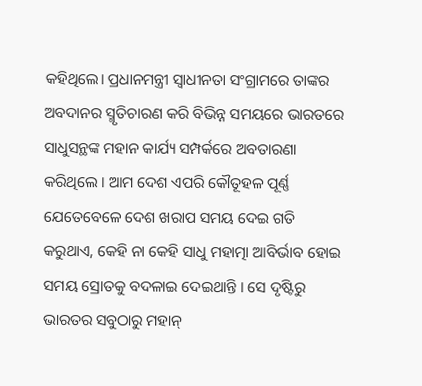କହିଥିଲେ। ପ୍ରଧାନମନ୍ତ୍ରୀ ସ୍ୱାଧୀନତା ସଂଗ୍ରାମରେ ତାଙ୍କର ଅବଦାନର ସ୍ମୃତିଚାରଣ କରି ବିଭିନ୍ନ ସମୟରେ ଭାରତରେ ସାଧୁସନ୍ଥଙ୍କ ମହାନ କାର୍ଯ୍ୟ ସମ୍ପର୍କରେ ଅବତାରଣା କରିଥିଲେ । ଆମ ଦେଶ ଏପରି କୌତୂହଳ ପୂର୍ଣ୍ଣ ଯେତେବେଳେ ଦେଶ ଖରାପ ସମୟ ଦେଇ ଗତି କରୁଥାଏ, କେହି ନା କେହି ସାଧୁ ମହାତ୍ମା ଆବିର୍ଭାବ ହୋଇ ସମୟ ସ୍ରୋତକୁ ବଦଳାଇ ଦେଇଥାନ୍ତି । ସେ ଦୃଷ୍ଟିରୁ ଭାରତର ସବୁଠାରୁ ମହାନ୍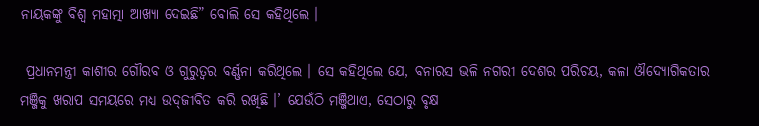ନାୟକଙ୍କୁ ବିଶ୍ୱ ମହାତ୍ମା ଆଖ୍ୟା ଦେଇଛି” ବୋଲି ସେ କହିଥିଲେ ।

 ପ୍ରଧାନମନ୍ତ୍ରୀ କାଶୀର ଗୌରବ ଓ ଗୁରୁତ୍ୱର ବର୍ଣ୍ଣନା କରିଥିଲେ । ସେ କହିଥିଲେ ଯେ, ବନାରସ ଭଳି ନଗରୀ ଦେଶର ପରିଚୟ, କଳା ଔଦ୍ୟୋଗିକତାର ମଞ୍ଜିକୁ ଖରାପ ସମୟରେ ମଧ୍ୟ ଉଦ୍‌ଜୀବିତ କରି ରଖିଛି ।’ ଯେଉଁଠି ମଞ୍ଜିଥାଏ, ସେଠାରୁ ବୃକ୍ଷ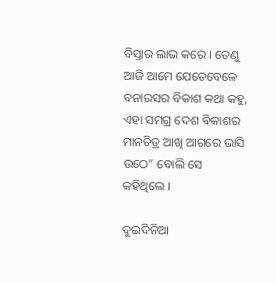ବିସ୍ତାର ଲାଭ କରେ । ତେଣୁ ଆଜି ଆମେ ଯେତେବେଳେ ବନାରସର ବିକାଶ କଥା କହୁ, ଏହା ସମଗ୍ର ଦେଶ ବିକାଶର ମାନଚିତ୍ର ଆଖି ଆଗରେ ଭାସି ଉଠେ” ବୋଲି ସେ କହିଥିଲେ ।

ଦୁଇଦିନିଆ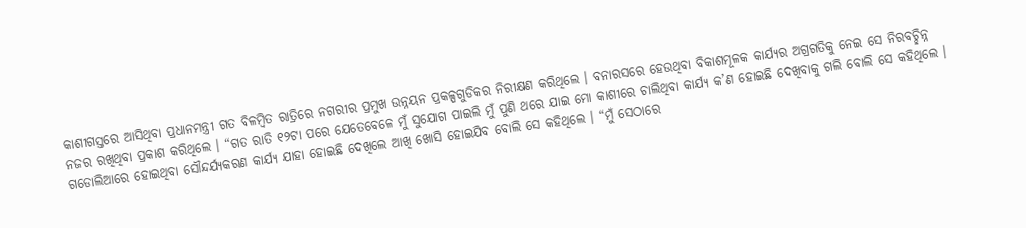କାଶୀଗସ୍ତରେ ଆସିଥିବା ପ୍ରଧାନମନ୍ତ୍ରୀ ଗତ ବିଳମ୍ବିତ ରାତ୍ରିରେ ନଗରୀର ପ୍ରମୁଖ ଉନ୍ନୟନ ପ୍ରକଳ୍ପଗୁଡିକର ନିରୀକ୍ଷଣ କରିଥିଲେ । ବନାରସରେ ହେଉଥିବା ବିକାଶମୂଳକ କାର୍ଯ୍ୟର ଅଗ୍ରଗତିକୁ ନେଇ ସେ ନିରବଚ୍ଛିନ୍ନ ନଜର ରଖିଥିବା ପ୍ରକାଶ କରିଥିଲେ । “ଗତ ରାତି ୧୨ଟା ପରେ ଯେତେବେଳେ ମୁଁ ସୁଯୋଗ ପାଇଲି ମୁଁ ପୁଣି ଥରେ ଯାଇ ମୋ କାଶୀରେ ଚାଲିଥିବା କାର୍ଯ୍ୟ କ’ଣ ହୋଇଛି ଦେଖିବାକୁ ଗଲି ବୋଲି ସେ କହିଥିଲେ । ଗଡୋଲିଆରେ ହୋଇଥିବା ସୌନ୍ଦର୍ଯ୍ୟକରଣ କାର୍ଯ୍ୟ ଯାହା ହୋଇଛି ଦେଖିଲେ ଆଖି ଖୋସି ହୋଇଯିବ ବୋଲି ସେ କହିଥିଲେ । “ମୁଁ ସେଠାରେ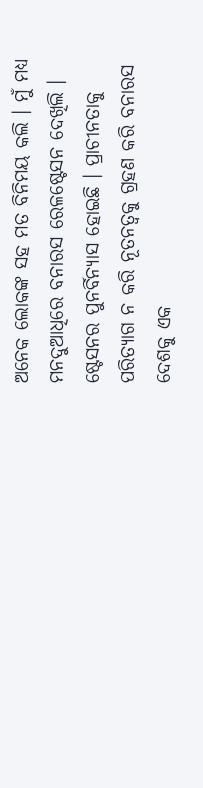ଅନେକ ଲୋକଙ୍କ ସହ ମତ ବିନିମୟ କଲି । ମୁଁ ମଧ୍ୟ ମନଦୁଆଧିରେ ବନାରସ ରେଳଷ୍ଟେସନ ଦେଖିଲି । ଷ୍ଟେସନର ପୁନର୍ବିନ୍ୟାସ ହୋଇଛି । ପ୍ରାଚୀନତାକୁ ପରିତ୍ୟାଗ ନ କରି ନୂତନତ୍ୱକୁ ଗ୍ରହଣ କରି ବନାରସ ଦେଶକୁ ଏକ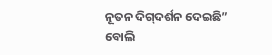ନୂତନ ଦିଗ୍‌ଦର୍ଶନ ଦେଇଛି” ବୋଲି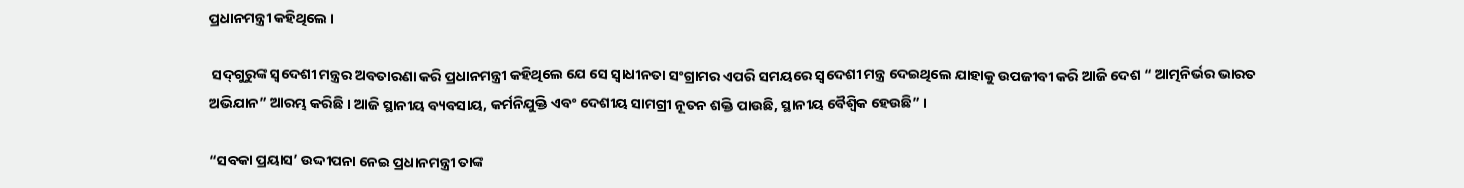ପ୍ରଧାନମନ୍ତ୍ରୀ କହିଥିଲେ ।

 ସଦ୍‌ଗୁରୁଙ୍କ ସ୍ୱଦେଶୀ ମନ୍ତ୍ରର ଅବତାରଣା କରି ପ୍ରଧାନମନ୍ତ୍ରୀ କହିଥିଲେ ଯେ ସେ ସ୍ୱାଧୀନତା ସଂଗ୍ରାମର ଏପରି ସମୟରେ ସ୍ୱଦେଶୀ ମନ୍ତ୍ର ଦେଇଥିଲେ ଯାହାକୁ ଉପଜୀବୀ କରି ଆଜି ଦେଶ “ ଆତ୍ମନିର୍ଭର ଭାରତ ଅଭିଯାନ” ଆରମ୍ଭ କରିଛି । ଆଜି ସ୍ଥାନୀୟ ବ୍ୟବସାୟ, କର୍ମନିଯୁକ୍ତି ଏବଂ ଦେଶୀୟ ସାମଗ୍ରୀ ନୂତନ ଶକ୍ତି ପାଉଛି, ସ୍ଥାନୀୟ ବୈଶ୍ୱିକ ହେଉଛି” ।

“ସବକା ପ୍ରୟାସ’ ଉଦ୍ଦୀପନା ନେଇ ପ୍ରଧାନମନ୍ତ୍ରୀ ତାଙ୍କ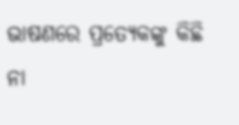ଭାଷଣରେ ପ୍ରତ୍ୟେକଙ୍କୁ କିଛି ନା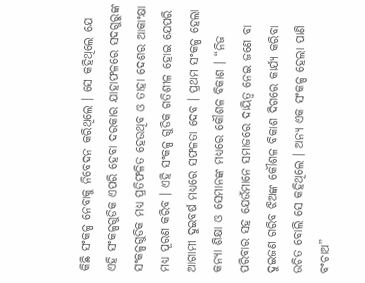କିଛି ସଂକଳ୍ପ ନେବାକୁ ନିବେଦନ କରିଥିଲେ । ସେ କହିଥିଲେ ଯେ ଏହି ସଂକଳ୍ପଗୁଡିକ ଏପରି ହେବା ଦରକାର ଯାହାଫଳରେ ସଦଗୁରୁଙ୍କ ସଂକଳ୍ପଗୁଡିକ ମଧ୍ୟ ପ୍ରତିଫଳିତ ହେଉଥିବ ଓ ତାହା ଦେଶର ଆକାଂକ୍ଷା ମଧ୍ୟ ପୂରଣ କରିବ । ଏହି ସଂକଳ୍ପ ଗୁଡିକ ଗତିଶୀଳ ହୋଇ ଯେପରି ଆଗାମୀ ଦୁଇବର୍ଷ ମଧ୍ୟରେ ସଫଳତା ଦେବ । ପ୍ରଥମ ସଂକଳ୍ପ ହେଲା କନ୍ୟା ଶିକ୍ଷା ଓ ସେମାନଙ୍କ ମଧ୍ୟରେ କୌଶଳ ବିକାଶ । “ନିଜ ପରିବାର ସହ ଯେଉଁମାନେ ସମାଜରେ ଦାୟିତ୍ୱ ନେଇ ଜଣେ ବା ଦୁଇଜଣ ଗରିବ ଝିଅଙ୍କ କୌଶଳ ବିକାଶ ଦିଗରେ କାର୍ଯ୍ୟ କରିବା ଉଚିତ ବୋଲି ସେ କହିଥିଲେ । ଅନ୍ୟ ଏକ ସଂକଳ୍ପ ହେଲା ପାଣି ବଂଚାଅ”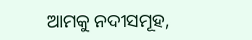ଆମକୁ ନଦୀସମୂହ,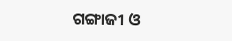ଗଙ୍ଗାଜୀ ଓ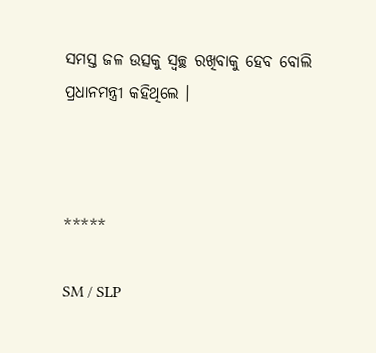ସମସ୍ତ ଜଳ ଉତ୍ସକୁ ସ୍ୱଚ୍ଛ ରଖିବାକୁ ହେବ ବୋଲି ପ୍ରଧାନମନ୍ତ୍ରୀ କହିଥିଲେ ।



*****

SM / SLP